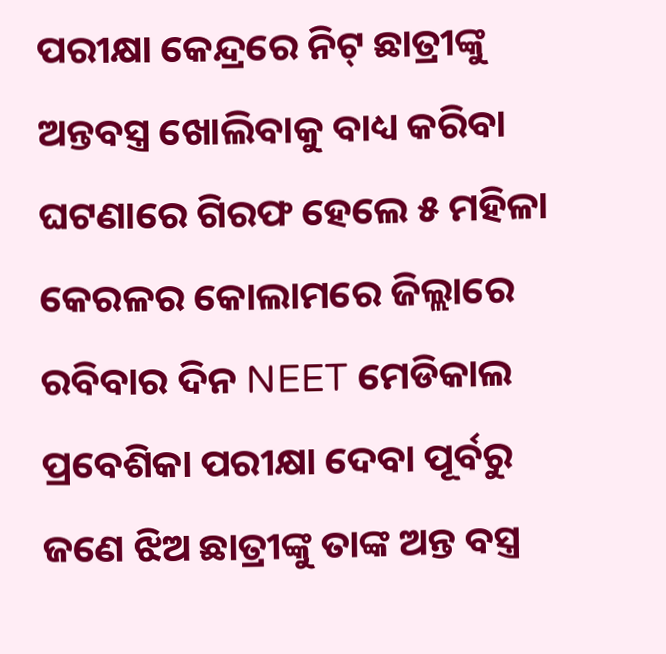ପରୀକ୍ଷା କେନ୍ଦ୍ରରେ ନିଟ୍ ଛାତ୍ରୀଙ୍କୁ ଅନ୍ତବସ୍ତ୍ର ଖୋଲିବାକୁ ବାଧ୍ୟ କରିବା ଘଟଣାରେ ଗିରଫ ହେଲେ ୫ ମହିଳା
କେରଳର କୋଲାମରେ ଜିଲ୍ଲାରେ ରବିବାର ଦିନ NEET ମେଡିକାଲ ପ୍ରବେଶିକା ପରୀକ୍ଷା ଦେବା ପୂର୍ବରୁ ଜଣେ ଝିଅ ଛାତ୍ରୀଙ୍କୁ ତାଙ୍କ ଅନ୍ତ ବସ୍ତ୍ର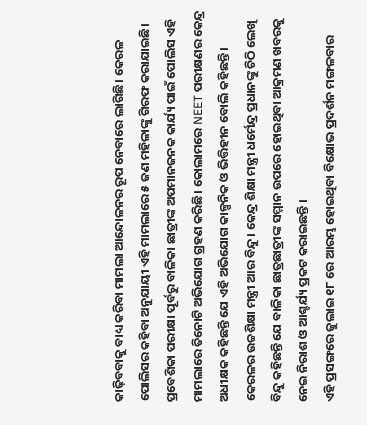କାଢ଼ିବବାକୁ ବାଧ୍ୟ କରିବା ମାମଲା ଆନ୍ଦୋଳନର ରୂପ ନେବାରେ ଲାଗିଛି। କେରଳ ପୋଲିସର କହିବା ଅନୁଯାୟୀ ଏହି ମାମଲାରେ ୫ ଜଣ ମହିଳାଙ୍କୁ ଗିରଫ କରାଯାଇଛି। ପ୍ରବେଶିକା ପରୀକ୍ଷା ପୂର୍ବରୁ ବାଳିକା ଛାତ୍ରୀଙ୍କ ଅପମାନଜନକ କାର୍ଯ୍ୟ ପାଇଁ ପୋଲିସ ଏହି ମାମଲାରେ ତିନୋଟି ଅଭିଯୋଗ ଗ୍ରହଣ କରିଛି। କୋଲାମରେ NEET ପରୀକ୍ଷଣର କେନ୍ଦ୍ର ଅଧୀକ୍ଷକ କହିଛନ୍ତି ଯେ ଏହି ଅଭିଯୋଗ କାଳ୍ପନିକ ଓ ଭିତ୍ତିହୀନ ବୋଲି କହିଛନ୍ତି ।
କେରଳର ଉଚ୍ଚଶିକ୍ଷା ମନ୍ତ୍ରୀ ଆର ବିନ୍ଦୁ। କେନ୍ଦ୍ର ଶିକ୍ଷା ମନ୍ତ୍ରୀ ଧର୍ମେନ୍ଦ୍ର ପ୍ରଧାନଙ୍କୁ ଚିଠି ଲେଖି ବିନ୍ଦୁ କହିଛନ୍ତି ଯେ ବାଳିକା ଛାତ୍ରଛାତ୍ରୀଙ୍କ ସମ୍ମାନ ଉପରେ ହୋଇଥିବା ଆକ୍ରମଣ ଖବରକୁ ନେଇ ନିରାଶ ଓ ଆଶ୍ଚର୍ଯ୍ୟ ପ୍ରକଟ କରାଇଛନ୍ତି ।
ଏହି ପ୍ରସଙ୍ଗରେ ଜୁଲାଇ ୧୮ ରେ ଆରମ୍ଭ ହୋଇଥିବା ବିକ୍ଷୋଭ ପ୍ରଦର୍ଶନ ମଙ୍ଗଳବାର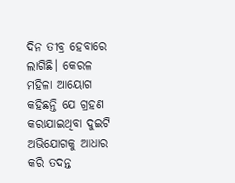ଦିନ ତୀବ୍ର ହେବାରେ ଲାଗିଛି। କେରଳ ମହିଳା ଆୟୋଗ କହିଛନ୍ତି ଯେ ଗ୍ରହଣ କରାଯାଇଥିବା ଦୁଇଟି ଅଭିଯୋଗକୁ ଆଧାର କରି ତଦନ୍ତ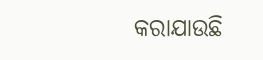କରାଯାଉଛି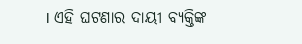। ଏହି ଘଟଣାର ଦାୟୀ ବ୍ୟକ୍ତିଙ୍କ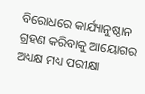ବିରୋଧରେ କାର୍ଯ୍ୟାନୁଷ୍ଠାନ ଗ୍ରହଣ କରିବାକୁ ଆୟୋଗର ଅଧ୍ୟକ୍ଷ ମଧ୍ୟ ପରୀକ୍ଷା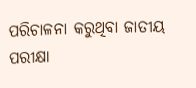ପରିଚାଳନା କରୁଥିବା ଜାତୀୟ ପରୀକ୍ଷା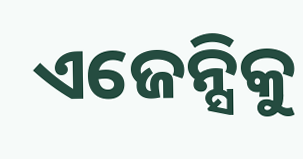ଏଜେନ୍ସିକୁ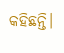କହିଛନ୍ତି।